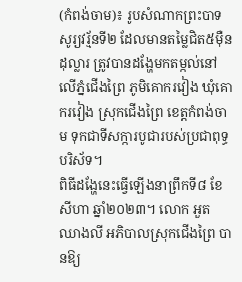(កំពង់ចាម)៖ រូបសំណាកព្រះបាទសូរ្យវរ្ម័នទី២ ដែលមានតម្លៃជិត៥ម៉ឺនដុល្លារ ត្រូវបានដង្ហែមកតម្កល់នៅលើភ្នំជើងព្រៃ ភូមិគោករវៀង ឃុំគោករវៀង ស្រុកជើងព្រៃ ខេត្តកំពង់ចាម ទុកជាទីសក្ការបូជារបស់ប្រជាពុទ្ធបរិស័ទ។
ពិធីដង្ហែនេះធ្វើឡើងនាព្រឹកទី៨ ខែសីហា ឆ្នាំ២០២៣។ លោក អួត ឈាងលី អភិបាលស្រុកជើងព្រៃ បានឱ្យ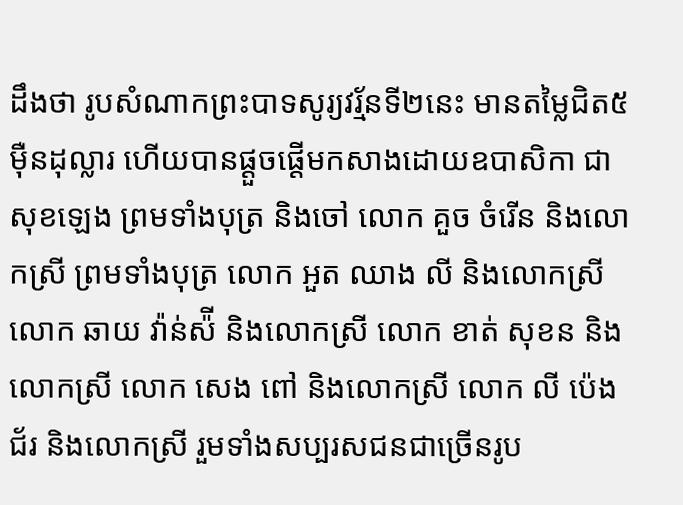ដឹងថា រូបសំណាកព្រះបាទសូរ្យវរ្ម័នទី២នេះ មានតម្លៃជិត៥ម៉ឺនដុល្លារ ហើយបានផ្តួចផ្តើមកសាងដោយឧបាសិកា ជា សុខឡេង ព្រមទាំងបុត្រ និងចៅ លោក គួច ចំរើន និងលោកស្រី ព្រមទាំងបុត្រ លោក អួត ឈាង លី និងលោកស្រី លោក ឆាយ វ៉ាន់ស៉ី និងលោកស្រី លោក ខាត់ សុខន និងលោកស្រី លោក សេង ពៅ និងលោកស្រី លោក លី ប៉េងជ័រ និងលោកស្រី រួមទាំងសប្បរសជនជាច្រើនរូប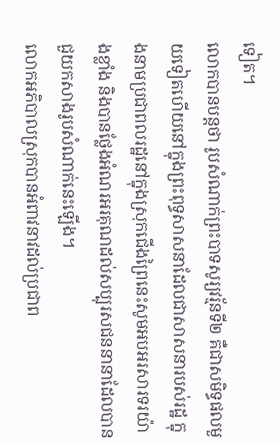ទៀត។
លោកបានបន្តថា រូបសំណាក់ព្រះបាទសូរ្យវរ្ម័នទី២ គឺជាសមិទ្ធផលមួយទៀតហើយនៅក្នុងព្រះពុទ្ធសាសនាដែលជាសាសនារបស់រដ្ឋ ក្នុងនាមប្រជាពលរដ្ឋនៅក្នុងស្រុកជើងព្រៃនេះសូមអបអរសារទរយ៉ាងខ្លាំង និងបានថ្លែងអំណរអរគុណដល់សប្បុរសជននានាដែលបានជួយកសាងរូបសំណាក់នេះឡើង។
លោកអភិបាលស្រុកបានអំពាវនាវដល់ប្រជាព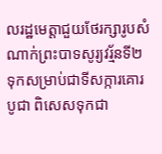លរដ្ឋមេត្តាជួយថែរក្សារូបសំណាក់ព្រះបាទសូរ្យវរ្ម័នទី២ ទុកសម្រាប់ជាទីសក្ការគោរបូជា ពិសេសទុកជា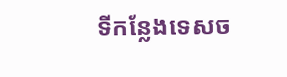ទីកន្លែងទេសច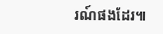រណ៍ផងដែរ៕